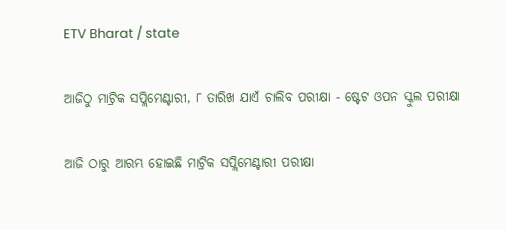ETV Bharat / state

ଆଜିଠୁ ମାଟ୍ରିକ ସପ୍ଲିମେଣ୍ଟାରୀ, ୮ ତାରିଖ ଯାଏଁ ଚାଲିବ ପରୀକ୍ଷା - ଷ୍ଟେଟ ଓପନ ସ୍କୁଲ ପରୀକ୍ଷା

ଆଜି ଠାରୁ ଆରମ୍ଭ ହୋଇଛି ମାଟ୍ରିକ ସପ୍ଲିମେଣ୍ଟାରୀ ପରୀକ୍ଷା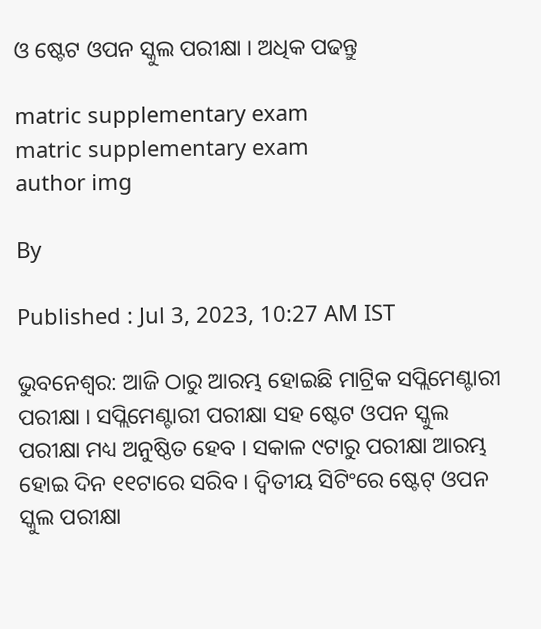ଓ ଷ୍ଟେଟ ଓପନ ସ୍କୁଲ ପରୀକ୍ଷା । ଅଧିକ ପଢନ୍ତୁ

matric supplementary exam
matric supplementary exam
author img

By

Published : Jul 3, 2023, 10:27 AM IST

ଭୁବନେଶ୍ବର: ଆଜି ଠାରୁ ଆରମ୍ଭ ହୋଇଛି ମାଟ୍ରିକ ସପ୍ଲିମେଣ୍ଟାରୀ ପରୀକ୍ଷା । ସପ୍ଲିମେଣ୍ଟାରୀ ପରୀକ୍ଷା ସହ ଷ୍ଟେଟ ଓପନ ସ୍କୁଲ ପରୀକ୍ଷା ମଧ୍ୟ ଅନୁଷ୍ଠିତ ହେବ । ସକାଳ ୯ଟାରୁ ପରୀକ୍ଷା ଆରମ୍ଭ ହୋଇ ଦିନ ୧୧ଟାରେ ସରିବ । ଦ୍ୱିତୀୟ ସିଟିଂରେ ଷ୍ଟେଟ୍ ଓପନ ସ୍କୁଲ ପରୀକ୍ଷା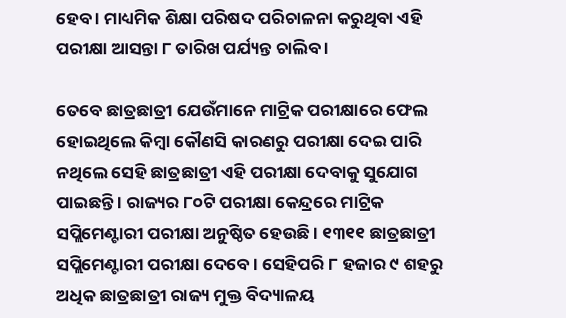ହେବ । ମାଧ୍ୟମିକ ଶିକ୍ଷା ପରିଷଦ ପରିଚାଳନା କରୁଥିବା ଏହି ପରୀକ୍ଷା ଆସନ୍ତା ୮ ତାରିଖ ପର୍ଯ୍ୟନ୍ତ ଚାଲିବ ।

ତେବେ ଛାତ୍ରଛାତ୍ରୀ ଯେଉଁମାନେ ମାଟ୍ରିକ ପରୀକ୍ଷାରେ ଫେଲ ହୋଇଥିଲେ କିମ୍ବା କୌଣସି କାରଣରୁ ପରୀକ୍ଷା ଦେଇ ପାରି ନଥିଲେ ସେହି ଛାତ୍ରଛାତ୍ରୀ ଏହି ପରୀକ୍ଷା ଦେବାକୁ ସୁଯୋଗ ପାଇଛନ୍ତି । ରାଜ୍ୟର ୮୦ଟି ପରୀକ୍ଷା କେନ୍ଦ୍ରରେ ମାଟ୍ରିକ ସପ୍ଲିମେଣ୍ଟାରୀ ପରୀକ୍ଷା ଅନୁଷ୍ଠିତ ହେଉଛି । ୧୩୧୧ ଛାତ୍ରଛାତ୍ରୀ ସପ୍ଲିମେଣ୍ଟାରୀ ପରୀକ୍ଷା ଦେବେ । ସେହିପରି ୮ ହଜାର ୯ ଶହରୁ ଅଧିକ ଛାତ୍ରଛାତ୍ରୀ ରାଜ୍ୟ ମୁକ୍ତ ବିଦ୍ୟାଳୟ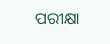ପରୀକ୍ଷା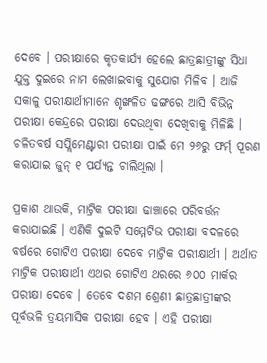ଦେବେ । ପରୀକ୍ଷାରେ କୃତକାର୍ଯ୍ୟ ହେଲେ ଛାତ୍ରଛାତ୍ରୀଙ୍କୁ ସିଧା ଯୁକ୍ତ ଦୁଇରେ ନାମ ଲେଖାଇବାକୁ ସୁଯୋଗ ମିଳିବ । ଆଜି ସକାଳୁ ପରୀକ୍ଷାର୍ଥୀମାନେ ଶୃଙ୍ଖଳିତ ଢଙ୍ଗରେ ଆସି ବିଭିନ୍ନ ପରୀକ୍ଷା କେନ୍ଦ୍ରରେ ପରୀକ୍ଷା ଦେଉଥିବା ଦେଖିବାକୁ ମିଳିଛି । ଚଳିତବର୍ଷ ସପ୍ଲିମେଣ୍ଟାରୀ ପରୀକ୍ଷା ପାଇଁ ମେ ୨୬ରୁ ଫର୍ମ୍‌ ପୂରଣ କରାଯାଇ ଜୁନ୍‌ ୧ ପର୍ଯ୍ୟନ୍ତ ଚାଲିଥିଲା ।

ପ୍ରକାଶ ଥାଉକି, ମାଟ୍ରିକ ପରୀକ୍ଷା ଢାଞ୍ଚାରେ ପରିବର୍ତ୍ତନ କରାଯାଇଛି । ଏଣିକି ଦୁଇଟି ସମ୍ମେଟିଭ ପରୀକ୍ଷା ବଦଳରେ ବର୍ଷରେ ଗୋଟିଏ ପରୀକ୍ଷା ଦେବେ ମାଟ୍ରିକ ପରୀକ୍ଷାର୍ଥୀ । ଅର୍ଥାତ ମାଟ୍ରିକ ପରୀକ୍ଷାର୍ଥୀ ଏଥର ଗୋଟିଏ ଥରରେ ୬୦୦ ମାର୍କର ପରୀକ୍ଷା ଦେବେ । ତେବେ ଦଶମ ଶ୍ରେଣୀ ଛାତ୍ରଛାତ୍ରୀଙ୍କର ପୂର୍ବଭଳି ତ୍ରୟମାସିକ ପରୀକ୍ଷା ହେବ । ଏହି ପରୀକ୍ଷା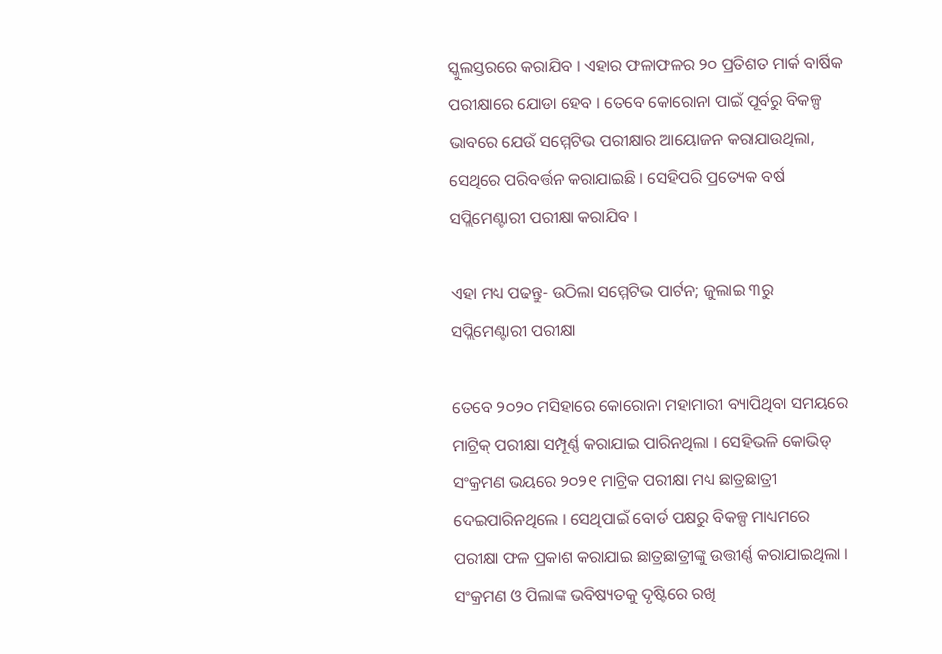ସ୍କୁଲସ୍ତରରେ କରାଯିବ । ଏହାର ଫଳାଫଳର ୨୦ ପ୍ରତିଶତ ମାର୍କ ବାର୍ଷିକ ପରୀକ୍ଷାରେ ଯୋଡା ହେବ । ତେବେ କୋରୋନା ପାଇଁ ପୂର୍ବରୁ ବିକଳ୍ପ ଭାବରେ ଯେଉଁ ସମ୍ମେଟିଭ ପରୀକ୍ଷାର ଆୟୋଜନ କରାଯାଉଥିଲା, ସେଥିରେ ପରିବର୍ତ୍ତନ କରାଯାଇଛି । ସେହିପରି ପ୍ରତ୍ୟେକ ବର୍ଷ ସପ୍ଲିମେଣ୍ଟାରୀ ପରୀକ୍ଷା କରାଯିବ ।

ଏହା ମଧ୍ୟ ପଢନ୍ତୁ- ଉଠିଲା ସମ୍ମେଟିଭ ପାର୍ଟନ; ଜୁଲାଇ ୩ରୁ ସପ୍ଲିମେଣ୍ଟାରୀ ପରୀକ୍ଷା

ତେବେ ୨୦୨୦ ମସିହାରେ କୋରୋନା ମହାମାରୀ ବ୍ୟାପିଥିବା ସମୟରେ ମାଟ୍ରିକ୍‌ ପରୀକ୍ଷା ସମ୍ପୂର୍ଣ୍ଣ କରାଯାଇ ପାରିନଥିଲା । ସେହିଭଳି ‌କୋଭିଡ୍‌ ସଂକ୍ରମଣ ଭୟରେ ୨୦୨୧ ମାଟ୍ରିକ ପରୀକ୍ଷା ମଧ୍ୟ ଛାତ୍ରଛାତ୍ରୀ ଦେଇପାରିନଥିଲେ । ସେଥିପାଇଁ ବୋର୍ଡ ପକ୍ଷରୁ ବିକଳ୍ପ ମାଧ୍ୟମରେ ପରୀକ୍ଷା ଫଳ ପ୍ରକାଶ କରାଯାଇ ଛାତ୍ରଛାତ୍ରୀଙ୍କୁ ଉତ୍ତୀର୍ଣ୍ଣ କରାଯାଇଥିଲା । ସଂକ୍ରମଣ ଓ ପିଲାଙ୍କ ଭବିଷ୍ୟତକୁ ଦୃଷ୍ଟିରେ ରଖି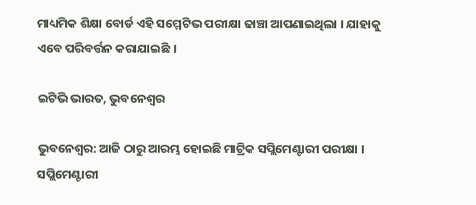ମାଧ୍ୟମିକ ଶିକ୍ଷା ବୋର୍ଡ ଏହି ସମ୍ମେଟିଭ ପରୀକ୍ଷା ଢାଞ୍ଚା ଆପଣାଇଥିଲା । ଯାହାକୁ ଏବେ ପରିବର୍ତ୍ତନ କରାଯାଇଛି ।

ଇଟିଭି ଭାରତ, ଭୁବନେଶ୍ବର

ଭୁବନେଶ୍ବର: ଆଜି ଠାରୁ ଆରମ୍ଭ ହୋଇଛି ମାଟ୍ରିକ ସପ୍ଲିମେଣ୍ଟାରୀ ପରୀକ୍ଷା । ସପ୍ଲିମେଣ୍ଟାରୀ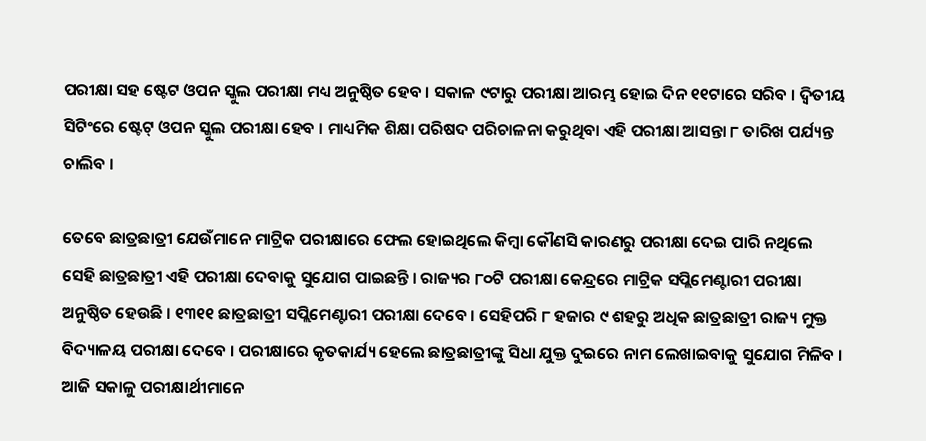ପରୀକ୍ଷା ସହ ଷ୍ଟେଟ ଓପନ ସ୍କୁଲ ପରୀକ୍ଷା ମଧ୍ୟ ଅନୁଷ୍ଠିତ ହେବ । ସକାଳ ୯ଟାରୁ ପରୀକ୍ଷା ଆରମ୍ଭ ହୋଇ ଦିନ ୧୧ଟାରେ ସରିବ । ଦ୍ୱିତୀୟ ସିଟିଂରେ ଷ୍ଟେଟ୍ ଓପନ ସ୍କୁଲ ପରୀକ୍ଷା ହେବ । ମାଧ୍ୟମିକ ଶିକ୍ଷା ପରିଷଦ ପରିଚାଳନା କରୁଥିବା ଏହି ପରୀକ୍ଷା ଆସନ୍ତା ୮ ତାରିଖ ପର୍ଯ୍ୟନ୍ତ ଚାଲିବ ।

ତେବେ ଛାତ୍ରଛାତ୍ରୀ ଯେଉଁମାନେ ମାଟ୍ରିକ ପରୀକ୍ଷାରେ ଫେଲ ହୋଇଥିଲେ କିମ୍ବା କୌଣସି କାରଣରୁ ପରୀକ୍ଷା ଦେଇ ପାରି ନଥିଲେ ସେହି ଛାତ୍ରଛାତ୍ରୀ ଏହି ପରୀକ୍ଷା ଦେବାକୁ ସୁଯୋଗ ପାଇଛନ୍ତି । ରାଜ୍ୟର ୮୦ଟି ପରୀକ୍ଷା କେନ୍ଦ୍ରରେ ମାଟ୍ରିକ ସପ୍ଲିମେଣ୍ଟାରୀ ପରୀକ୍ଷା ଅନୁଷ୍ଠିତ ହେଉଛି । ୧୩୧୧ ଛାତ୍ରଛାତ୍ରୀ ସପ୍ଲିମେଣ୍ଟାରୀ ପରୀକ୍ଷା ଦେବେ । ସେହିପରି ୮ ହଜାର ୯ ଶହରୁ ଅଧିକ ଛାତ୍ରଛାତ୍ରୀ ରାଜ୍ୟ ମୁକ୍ତ ବିଦ୍ୟାଳୟ ପରୀକ୍ଷା ଦେବେ । ପରୀକ୍ଷାରେ କୃତକାର୍ଯ୍ୟ ହେଲେ ଛାତ୍ରଛାତ୍ରୀଙ୍କୁ ସିଧା ଯୁକ୍ତ ଦୁଇରେ ନାମ ଲେଖାଇବାକୁ ସୁଯୋଗ ମିଳିବ । ଆଜି ସକାଳୁ ପରୀକ୍ଷାର୍ଥୀମାନେ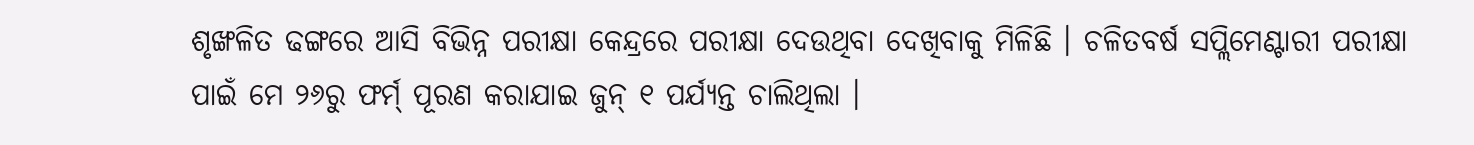ଶୃଙ୍ଖଳିତ ଢଙ୍ଗରେ ଆସି ବିଭିନ୍ନ ପରୀକ୍ଷା କେନ୍ଦ୍ରରେ ପରୀକ୍ଷା ଦେଉଥିବା ଦେଖିବାକୁ ମିଳିଛି । ଚଳିତବର୍ଷ ସପ୍ଲିମେଣ୍ଟାରୀ ପରୀକ୍ଷା ପାଇଁ ମେ ୨୬ରୁ ଫର୍ମ୍‌ ପୂରଣ କରାଯାଇ ଜୁନ୍‌ ୧ ପର୍ଯ୍ୟନ୍ତ ଚାଲିଥିଲା ।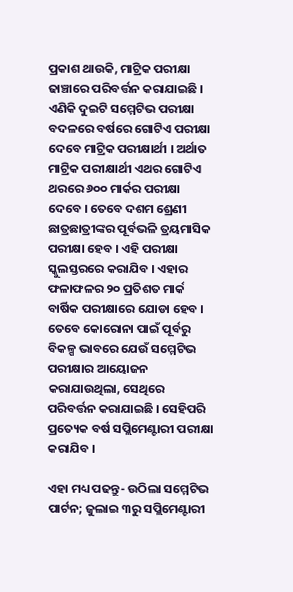ପ୍ରକାଶ ଥାଉକି, ମାଟ୍ରିକ ପରୀକ୍ଷା ଢାଞ୍ଚାରେ ପରିବର୍ତ୍ତନ କରାଯାଇଛି । ଏଣିକି ଦୁଇଟି ସମ୍ମେଟିଭ ପରୀକ୍ଷା ବଦଳରେ ବର୍ଷରେ ଗୋଟିଏ ପରୀକ୍ଷା ଦେବେ ମାଟ୍ରିକ ପରୀକ୍ଷାର୍ଥୀ । ଅର୍ଥାତ ମାଟ୍ରିକ ପରୀକ୍ଷାର୍ଥୀ ଏଥର ଗୋଟିଏ ଥରରେ ୬୦୦ ମାର୍କର ପରୀକ୍ଷା ଦେବେ । ତେବେ ଦଶମ ଶ୍ରେଣୀ ଛାତ୍ରଛାତ୍ରୀଙ୍କର ପୂର୍ବଭଳି ତ୍ରୟମାସିକ ପରୀକ୍ଷା ହେବ । ଏହି ପରୀକ୍ଷା ସ୍କୁଲସ୍ତରରେ କରାଯିବ । ଏହାର ଫଳାଫଳର ୨୦ ପ୍ରତିଶତ ମାର୍କ ବାର୍ଷିକ ପରୀକ୍ଷାରେ ଯୋଡା ହେବ । ତେବେ କୋରୋନା ପାଇଁ ପୂର୍ବରୁ ବିକଳ୍ପ ଭାବରେ ଯେଉଁ ସମ୍ମେଟିଭ ପରୀକ୍ଷାର ଆୟୋଜନ କରାଯାଉଥିଲା, ସେଥିରେ ପରିବର୍ତ୍ତନ କରାଯାଇଛି । ସେହିପରି ପ୍ରତ୍ୟେକ ବର୍ଷ ସପ୍ଲିମେଣ୍ଟାରୀ ପରୀକ୍ଷା କରାଯିବ ।

ଏହା ମଧ୍ୟ ପଢନ୍ତୁ- ଉଠିଲା ସମ୍ମେଟିଭ ପାର୍ଟନ; ଜୁଲାଇ ୩ରୁ ସପ୍ଲିମେଣ୍ଟାରୀ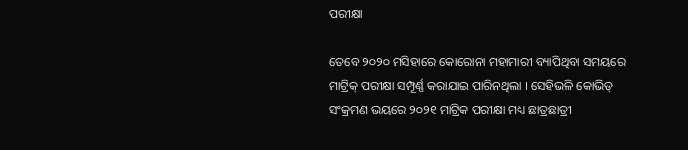ପରୀକ୍ଷା

ତେବେ ୨୦୨୦ ମସିହାରେ କୋରୋନା ମହାମାରୀ ବ୍ୟାପିଥିବା ସମୟରେ ମାଟ୍ରିକ୍‌ ପରୀକ୍ଷା ସମ୍ପୂର୍ଣ୍ଣ କରାଯାଇ ପାରିନଥିଲା । ସେହିଭଳି ‌କୋଭିଡ୍‌ ସଂକ୍ରମଣ ଭୟରେ ୨୦୨୧ ମାଟ୍ରିକ ପରୀକ୍ଷା ମଧ୍ୟ ଛାତ୍ରଛାତ୍ରୀ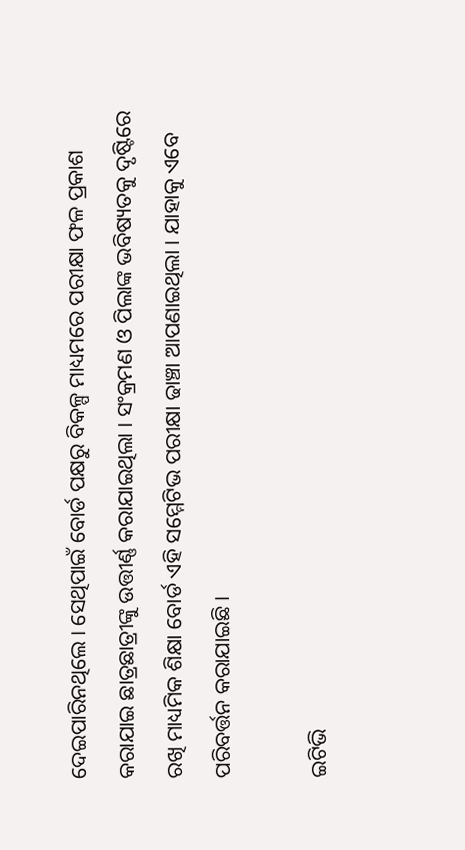ଦେଇପାରିନଥିଲେ । ସେଥିପାଇଁ ବୋର୍ଡ ପକ୍ଷରୁ ବିକଳ୍ପ ମାଧ୍ୟମରେ ପରୀକ୍ଷା ଫଳ ପ୍ରକାଶ କରାଯାଇ ଛାତ୍ରଛାତ୍ରୀଙ୍କୁ ଉତ୍ତୀର୍ଣ୍ଣ କରାଯାଇଥିଲା । ସଂକ୍ରମଣ ଓ ପିଲାଙ୍କ ଭବିଷ୍ୟତକୁ ଦୃଷ୍ଟିରେ ରଖି ମାଧ୍ୟମିକ ଶିକ୍ଷା ବୋର୍ଡ ଏହି ସମ୍ମେଟିଭ ପରୀକ୍ଷା ଢାଞ୍ଚା ଆପଣାଇଥିଲା । ଯାହାକୁ ଏବେ ପରିବର୍ତ୍ତନ କରାଯାଇଛି ।

ଇଟିଭି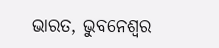ଭାରତ, ଭୁବନେଶ୍ବର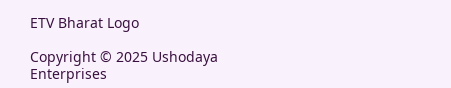ETV Bharat Logo

Copyright © 2025 Ushodaya Enterprises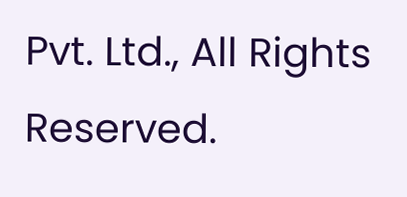Pvt. Ltd., All Rights Reserved.